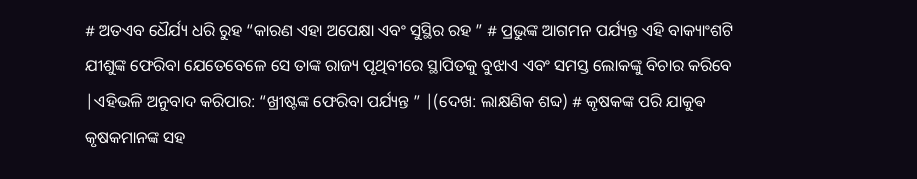# ଅତଏବ ଧୈର୍ଯ୍ୟ ଧରି ରୁହ “କାରଣ ଏହା ଅପେକ୍ଷା ଏବଂ ସୁସ୍ଥିର ରହ ” # ପ୍ରଭୁଙ୍କ ଆଗମନ ପର୍ଯ୍ୟନ୍ତ ଏହି ବାକ୍ୟାଂଶଟି ଯୀଶୁଙ୍କ ଫେରିବା ଯେତେବେଳେ ସେ ତାଙ୍କ ରାଜ୍ୟ ପୃଥିବୀରେ ସ୍ଥାପିତକୁ ବୁଝାଏ ଏବଂ ସମସ୍ତ ଲୋକଙ୍କୁ ବିଚାର କରିବେ |ଏହିଭଳି ଅନୁବାଦ କରିପାର: “ଖ୍ରୀଷ୍ଟଙ୍କ ଫେରିବା ପର୍ଯ୍ୟନ୍ତ ” |(ଦେଖ: ଲାକ୍ଷଣିକ ଶବ୍ଦ) # କୃଷକଙ୍କ ପରି ଯାକୁଵ କୃଷକମାନଙ୍କ ସହ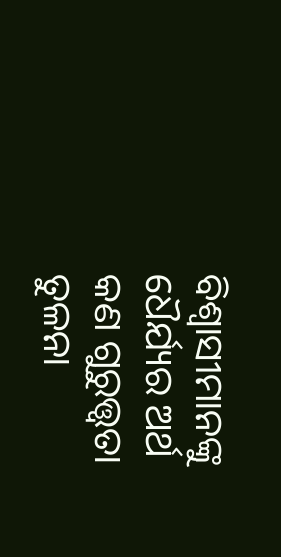ବିଶ୍ୱାସୀମାନଙ୍କୁ ଧୈର୍ଯ୍ୟର ଅର୍ଥ କଣ ଗୁରୁତ୍ତ୍ୱତା ତୁଳନା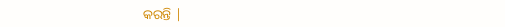କରନ୍ତି |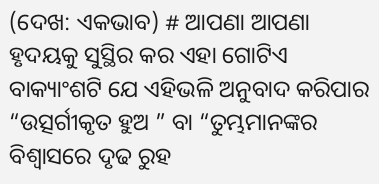(ଦେଖ: ଏକଭାବ) # ଆପଣା ଆପଣା ହୃଦୟକୁ ସୁସ୍ଥିର କର ଏହା ଗୋଟିଏ ବାକ୍ୟାଂଶଟି ଯେ ଏହିଭଳି ଅନୁବାଦ କରିପାର “ଉତ୍ସର୍ଗୀକୃତ ହୁଅ ” ବା “ତୁମ୍ଭମାନଙ୍କର ବିଶ୍ୱାସରେ ଦୃଢ ରୁହ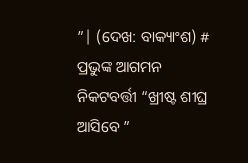”| (ଦେଖ: ବାକ୍ୟାଂଶ) # ପ୍ରଭୁଙ୍କ ଆଗମନ ନିକଟବର୍ତ୍ତୀ “ଖ୍ରୀଷ୍ଟ ଶୀଘ୍ର ଆସିବେ ”